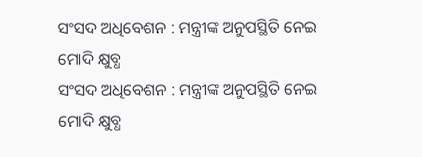ସଂସଦ ଅଧିବେଶନ : ମନ୍ତ୍ରୀଙ୍କ ଅନୁପସ୍ଥିତି ନେଇ ମୋଦି କ୍ଷୁବ୍ଧ
ସଂସଦ ଅଧିବେଶନ : ମନ୍ତ୍ରୀଙ୍କ ଅନୁପସ୍ଥିତି ନେଇ ମୋଦି କ୍ଷୁବ୍ଧ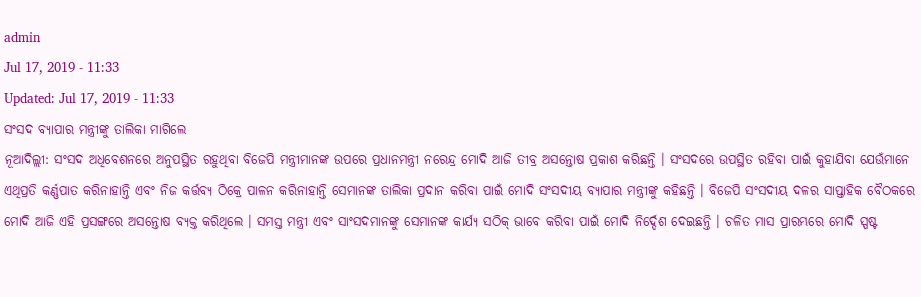admin
Jul 17, 2019 - 11:33
Updated: Jul 17, 2019 - 11:33
ସଂସଦ ବ୍ୟାପାର ମନ୍ତ୍ରୀଙ୍କୁ ତାଲିକା ମାଗିଲେ
ନୂଆଦିଲ୍ଲୀ: ସଂସଦ ଅଧିବେଶନରେ ଅନୁପସ୍ଥିତ ରହୁଥିବା ବିଜେପି ମନ୍ତ୍ରୀମାନଙ୍କ ଉପରେ ପ୍ରଧାନମନ୍ତ୍ରୀ ନରେନ୍ଦ୍ର ମୋଦି ଆଜି ତୀବ୍ର ଅସନ୍ତୋଷ ପ୍ରକାଶ କରିଛନ୍ତି । ସଂସଦରେ ଉପସ୍ଥିତ ରହିବା ପାଇଁ କୁହାଯିବା ଯେଉଁମାନେ ଏଥିପ୍ରତି କର୍ଣ୍ଣପାତ କରିନାହାନ୍ତି ଏବଂ ନିଜ କର୍ତ୍ତବ୍ୟ ଠିକ୍ରେ ପାଳନ କରିନାହାନ୍ତି ସେମାନଙ୍କ ତାଲିକା ପ୍ରଦାନ କରିବା ପାଇଁ ମୋଦି ସଂସଦୀୟ ବ୍ୟାପାର ମନ୍ତ୍ରୀଙ୍କୁ କହିଛନ୍ତି । ବିଜେପି ସଂସଦୀୟ ଦଳର ସାପ୍ତାହିକ ବୈଠକରେ ମୋଦି ଆଜି ଏହି ପ୍ରସଙ୍ଗରେ ଅସନ୍ତୋଷ ବ୍ୟକ୍ତ କରିଥିଲେ । ସମସ୍ତ ମନ୍ତ୍ରୀ ଏବଂ ସାଂସଦମାନଙ୍କୁ ସେମାନଙ୍କ କାର୍ଯ୍ୟ ସଠିକ୍ ଭାବେ କରିବା ପାଇଁ ମୋଦି ନିର୍ଦ୍ଦେଶ ଦେଇଛନ୍ତି । ଚଳିତ ମାସ ପ୍ରାରମ୍ଭରେ ମୋଦି ସ୍ପଷ୍ଟ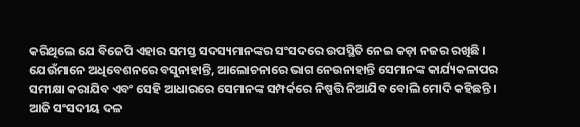କରିଥିଲେ ଯେ ବିଜେପି ଏହାର ସମସ୍ତ ସଦସ୍ୟମାନଙ୍କର ସଂସଦରେ ଉପସ୍ଥିତି ନେଇ କଡ଼ା ନଜର ରଖିଛି ।
ଯେଉଁମାନେ ଅଧିବେଶନରେ ବସୁନାହାନ୍ତି, ଆଲୋଚନାରେ ଭାଗ ନେଉନାହାନ୍ତି ସେମାନଙ୍କ କାର୍ଯ୍ୟକଳାପର ସମୀକ୍ଷା କରାଯିବ ଏବଂ ସେହି ଆଧାରରେ ସେମାନଙ୍କ ସମ୍ପର୍କରେ ନିଷ୍ପତ୍ତି ନିଆଯିବ ବୋଲି ମୋଦି କହିଛନ୍ତି ।
ଆଜି ସଂସଦୀୟ ଦଳ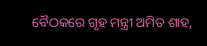ବୈଠକରେ ଗୃହ ମନ୍ତ୍ରୀ ଅମିତ ଶାହ,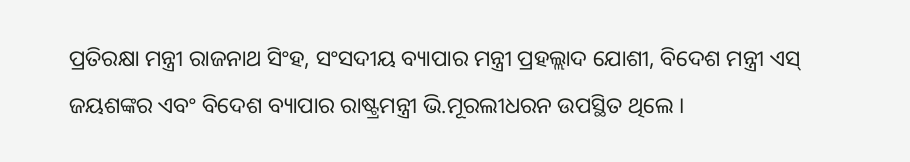ପ୍ରତିରକ୍ଷା ମନ୍ତ୍ରୀ ରାଜନାଥ ସିଂହ, ସଂସଦୀୟ ବ୍ୟାପାର ମନ୍ତ୍ରୀ ପ୍ରହଲ୍ଲାଦ ଯୋଶୀ, ବିଦେଶ ମନ୍ତ୍ରୀ ଏସ୍ ଜୟଶଙ୍କର ଏବଂ ବିଦେଶ ବ୍ୟାପାର ରାଷ୍ଟ୍ରମନ୍ତ୍ରୀ ଭି.ମୂରଲୀଧରନ ଉପସ୍ଥିତ ଥିଲେ ।